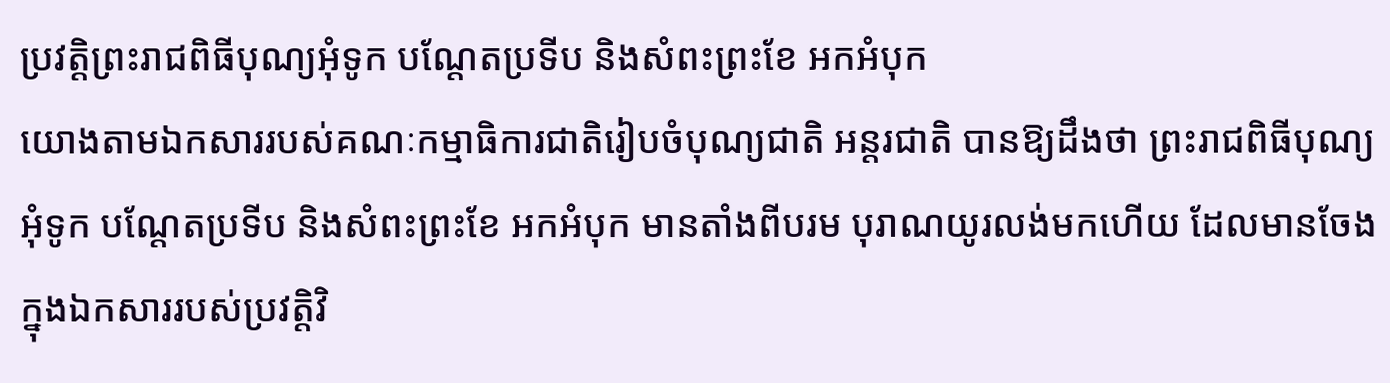ប្រវត្តិព្រះរាជពិធីបុណ្យអុំទូក បណ្តែតប្រទីប និងសំពះព្រះខែ អកអំបុក
យោងតាមឯកសាររបស់គណៈកម្មាធិការជាតិរៀបចំបុណ្យជាតិ អន្តរជាតិ បានឱ្យដឹងថា ព្រះរាជពិធីបុណ្យ អុំទូក បណ្តែតប្រទីប និងសំពះព្រះខែ អកអំបុក មានតាំងពីបរម បុរាណយូរលង់មកហើយ ដែលមានចែងក្នុងឯកសាររបស់ប្រវត្តិវិ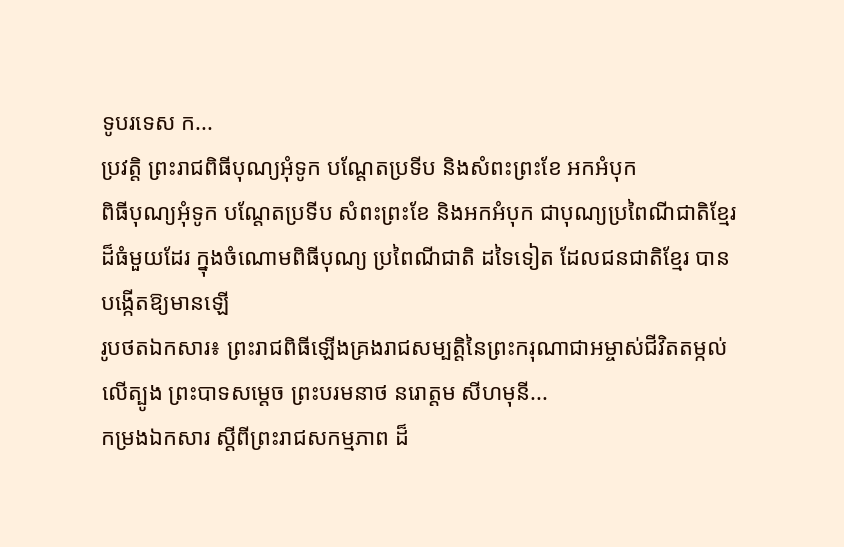ទូបរទេស ក...
ប្រវត្តិ ព្រះរាជពិធីបុណ្យអុំទូក បណ្តែតប្រទីប និងសំពះព្រះខែ អកអំបុក
ពិធីបុណ្យអុំទូក បណ្តែតប្រទីប សំពះព្រះខែ និងអកអំបុក ជាបុណ្យប្រពៃណីជាតិខ្មែរ ដ៏ធំមួយដែរ ក្នុងចំណោមពិធីបុណ្យ ប្រពៃណីជាតិ ដទៃទៀត ដែលជនជាតិខ្មែរ បានបង្កើតឱ្យមានឡើ
រូបថតឯកសារ៖ ព្រះរាជពិធីឡើងគ្រងរាជសម្បត្តិនៃព្រះករុណាជាអម្ចាស់ជីវិតតម្កល់លើត្បូង ព្រះបាទសម្តេច ព្រះបរមនាថ នរោត្តម សីហមុនី...
កម្រងឯកសារ ស្តីពីព្រះរាជសកម្មភាព ដ៏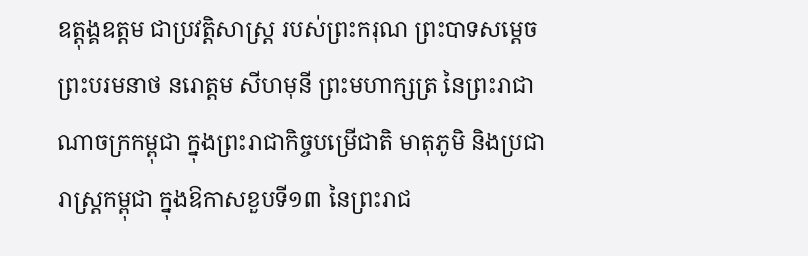ឧត្តុង្គឧត្តម ជាប្រវត្តិសាស្រ្ត របស់ព្រះករុណ ព្រះបាទសម្តេចព្រះបរមនាថ នរោត្តម សីហមុនី ព្រះមហាក្សត្រ នៃព្រះរាជាណាចក្រកម្ពុជា ក្នុងព្រះរាជាកិច្ចបម្រើជាតិ មាតុភូមិ និងប្រជារាស្រ្តកម្ពុជា ក្នុងឱកាសខួបទី១៣ នៃព្រះរាជ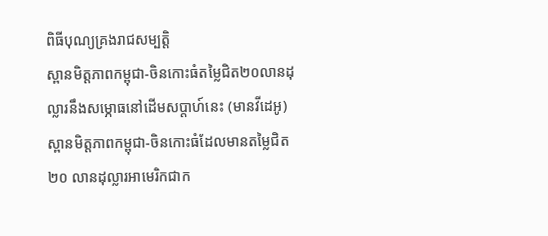ពិធីបុណ្យគ្រងរាជសម្បត្តិ
ស្ពានមិត្តភាពកម្ពុជា-ចិនកោះធំតម្លៃជិត២០លានដុល្លារនឹងសម្ភោធនៅដើមសប្តាហ៍នេះ (មានវីដេអូ)
ស្ពានមិត្តភាពកម្ពុជា-ចិនកោះធំដែលមានតម្លៃជិត ២០ លានដុល្លារអាមេរិកជាក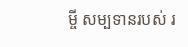ម្ចី សម្បទានរបស់ រ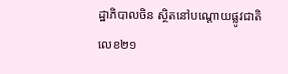ដ្ឋាភិបាលចិន ស្ថិតនៅបណ្តោយផ្លូវជាតិលេខ២១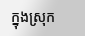ក្នុងស្រុក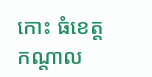កោះ ធំខេត្តកណ្តាល